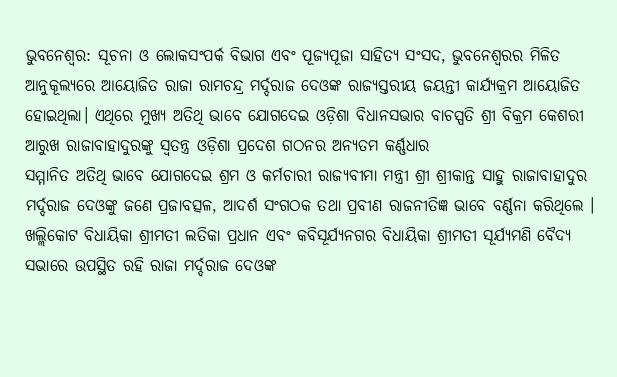ଭୁବନେଶ୍ୱର: ସୂଚନା ଓ ଲୋକସଂପର୍କ ବିଭାଗ ଏବଂ ପୂଜ୍ୟପୂଜା ସାହିତ୍ୟ ସଂସଦ, ଭୁବନେଶ୍ୱରର ମିଳିତ ଆନୁକୂଲ୍ୟରେ ଆୟୋଜିତ ରାଜା ରାମଚନ୍ଦ୍ର ମର୍ଦ୍ଦରାଜ ଦେଓଙ୍କ ରାଜ୍ୟସ୍ତରୀୟ ଜୟନ୍ତୀ କାର୍ଯ୍ୟକ୍ରମ ଆୟୋଜିତ ହୋଇଥିଲା। ଏଥିରେ ମୁଖ୍ୟ ଅତିଥି ଭାବେ ଯୋଗଦେଇ ଓଡ଼ିଶା ବିଧାନସଭାର ବାଚସ୍ପତି ଶ୍ରୀ ବିକ୍ରମ କେଶରୀ ଆରୁଖ ରାଜାବାହାଦୁରଙ୍କୁ ସ୍ୱତନ୍ତ୍ର ଓଡ଼ିଶା ପ୍ରଦେଶ ଗଠନର ଅନ୍ୟତମ କର୍ଣ୍ଣଧାର
ସମ୍ମାନିତ ଅତିଥି ଭାବେ ଯୋଗଦେଇ ଶ୍ରମ ଓ କର୍ମଚାରୀ ରାଜ୍ୟବୀମା ମନ୍ତ୍ରୀ ଶ୍ରୀ ଶ୍ରୀକାନ୍ତ ସାହୁ ରାଜାବାହାଦୁର ମର୍ଦ୍ଦରାଜ ଦେଓଙ୍କୁ ଜଣେ ପ୍ରଜାବତ୍ସଳ, ଆଦର୍ଶ ସଂଗଠକ ତଥା ପ୍ରବୀଣ ରାଜନୀତିଜ୍ଞ ଭାବେ ବର୍ଣ୍ଣନା କରିଥିଲେ । ଖଲ୍ଲିକୋଟ ବିଧାୟିକା ଶ୍ରୀମତୀ ଲତିକା ପ୍ରଧାନ ଏବଂ କବିସୂର୍ଯ୍ୟନଗର ବିଧାୟିକା ଶ୍ରୀମତୀ ସୂର୍ଯ୍ୟମଣି ବୈଦ୍ୟ ସଭାରେ ଉପସ୍ଥିତ ରହି ରାଜା ମର୍ଦ୍ଦରାଜ ଦେଓଙ୍କ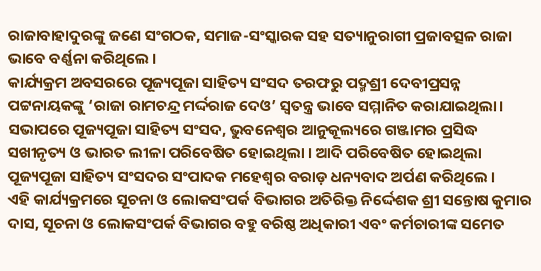ରାଜାବାହାଦୁରଙ୍କୁ ଜଣେ ସଂଗଠକ, ସମାଜ-ସଂସ୍କାରକ ସହ ସତ୍ୟାନୁରାଗୀ ପ୍ରଜାବତ୍ସଳ ରାଜା ଭାବେ ବର୍ଣ୍ଣନା କରିଥିଲେ ।
କାର୍ଯ୍ୟକ୍ରମ ଅବସରରେ ପୂଜ୍ୟପୂଜା ସାହିତ୍ୟ ସଂସଦ ତରଫରୁ ପଦ୍ମଶ୍ରୀ ଦେବୀପ୍ରସନ୍ନ ପଟ୍ଟନାୟକଙ୍କୁ ‘ରାଜା ରାମଚନ୍ଦ୍ର ମର୍ଦ୍ଦରାଜ ଦେଓ’ ସ୍ୱତନ୍ତ୍ର ଭାବେ ସମ୍ମାନିତ କରାଯାଇଥିଲା। ସଭାପରେ ପୂଜ୍ୟପୂଜା ସାହିତ୍ୟ ସଂସଦ, ଭୁବନେଶ୍ୱର ଆନୁକୂଲ୍ୟରେ ଗଞ୍ଜାମର ପ୍ରସିଦ୍ଧ ସଖୀନୃତ୍ୟ ଓ ଭାରତ ଲୀଳା ପରିବେଷିତ ହୋଇଥିଲା । ଆଦି ପରିବେଷିତ ହୋଇଥିଲା ପୂଜ୍ୟପୂଜା ସାହିତ୍ୟ ସଂସଦର ସଂପାଦକ ମହେଶ୍ୱର ବରାଡ଼ ଧନ୍ୟବାଦ ଅର୍ପଣ କରିଥିଲେ ।
ଏହି କାର୍ଯ୍ୟକ୍ରମରେ ସୂଚନା ଓ ଲୋକସଂପର୍କ ବିଭାଗର ଅତିରିକ୍ତ ନିର୍ଦ୍ଦେଶକ ଶ୍ରୀ ସନ୍ତୋଷ କୁମାର ଦାସ, ସୂଚନା ଓ ଲୋକସଂପର୍କ ବିଭାଗର ବହୁ ବରିଷ୍ଠ ଅଧିକାରୀ ଏବଂ କର୍ମଚାରୀଙ୍କ ସମେତ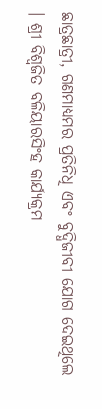ଛାତ୍ରଛାତ୍ରୀ, ଗଣମାଧ୍ୟମର ପ୍ରତିନିଧି ଏବଂ ବୁଦ୍ଧିଜୀବୀ ଯୋଗ ଦେଇଥିଲେ । ଶ୍ରୀ ବିଶ୍ୱଜିତ ବଳିୟାରସିଂହ କାର୍ଯ୍ୟକ୍ରମ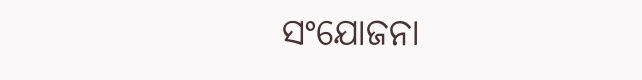ସଂଯୋଜନା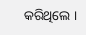କରିଥିଲେ ।